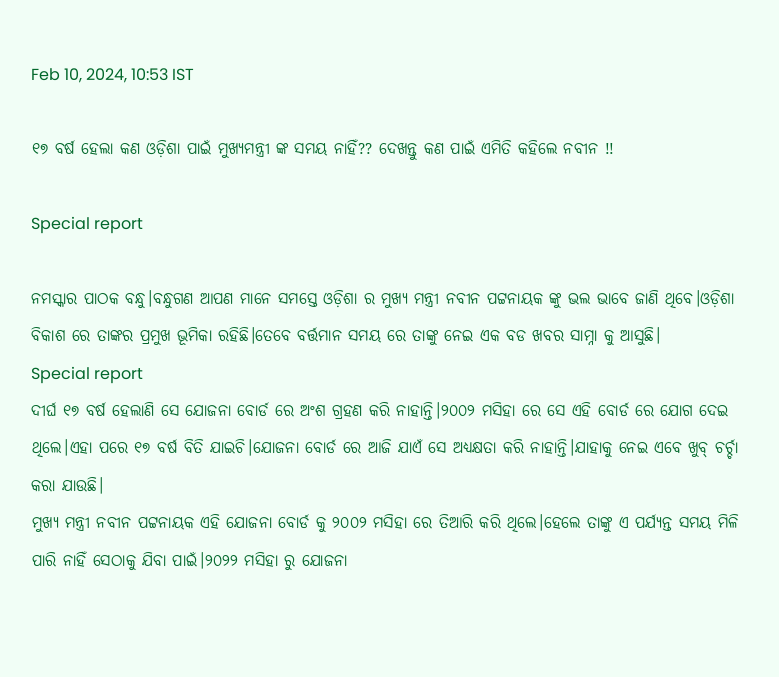Feb 10, 2024, 10:53 IST

୧୭ ବର୍ଷ ହେଲା କଣ ଓଡ଼ିଶା ପାଇଁ ମୁଖ୍ୟମନ୍ତ୍ରୀ ଙ୍କ ସମୟ ନାହିଁ?? ଦେଖନ୍ତୁ କଣ ପାଇଁ ଏମିତି କହିଲେ ନବୀନ !!

Special report

ନମସ୍କାର ପାଠକ ବନ୍ଧୁ।ବନ୍ଧୁଗଣ ଆପଣ ମାନେ ସମସ୍ତେ ଓଡ଼ିଶା ର ମୁଖ୍ୟ ମନ୍ତ୍ରୀ ନବୀନ ପଟ୍ଟନାୟକ ଙ୍କୁ ଭଲ ଭାବେ ଜାଣି ଥିବେ।ଓଡ଼ିଶା ବିକାଶ ରେ ତାଙ୍କର ପ୍ରମୁଖ ଭୂମିକା ରହିଛି।ତେବେ ବର୍ତ୍ତମାନ ସମୟ ରେ ତାଙ୍କୁ ନେଇ ଏକ ବଡ ଖବର ସାମ୍ନା କୁ ଆସୁଛି।
Special report
ଦୀର୍ଘ ୧୭ ବର୍ଷ ହେଲାଣି ସେ ଯୋଜନା ବୋର୍ଡ ରେ ଅଂଶ ଗ୍ରହଣ କରି ନାହାନ୍ତି।୨୦୦୨ ମସିହା ରେ ସେ ଏହି ବୋର୍ଡ ରେ ଯୋଗ ଦେଇ ଥିଲେ।ଏହା ପରେ ୧୭ ବର୍ଷ ବିତି ଯାଇଚି।ଯୋଜନା ବୋର୍ଡ ରେ ଆଜି ଯାଏଁ ସେ ଅଧ୍ୟକ୍ଷତା କରି ନାହାନ୍ତି।ଯାହାକୁ ନେଇ ଏବେ ଖୁବ୍ ଚର୍ଚ୍ଚା କରା ଯାଉଛି।
ମୁଖ୍ୟ ମନ୍ତ୍ରୀ ନବୀନ ପଟ୍ଟନାୟକ ଏହି ଯୋଜନା ବୋର୍ଡ କୁ ୨୦୦୨ ମସିହା ରେ ତିଆରି କରି ଥିଲେ।ହେଲେ ତାଙ୍କୁ ଏ ପର୍ଯ୍ୟନ୍ତ ସମୟ ମିଳି ପାରି ନାହିଁ ସେଠାକୁ ଯିବା ପାଇଁ।୨୦୨୨ ମସିହା ରୁ ଯୋଜନା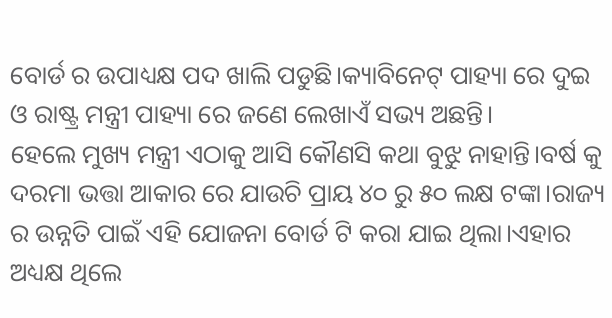ବୋର୍ଡ ର ଉପାଧ୍ୟକ୍ଷ ପଦ ଖାଲି ପଡୁଛି।କ୍ୟାବିନେଟ୍ ପାହ୍ୟା ରେ ଦୁଇ ଓ ରାଷ୍ଟ୍ର ମନ୍ତ୍ରୀ ପାହ୍ୟା ରେ ଜଣେ ଲେଖାଏଁ ସଭ୍ୟ ଅଛନ୍ତି।
ହେଲେ ମୁଖ୍ୟ ମନ୍ତ୍ରୀ ଏଠାକୁ ଆସି କୌଣସି କଥା ବୁଝୁ ନାହାନ୍ତି।ବର୍ଷ କୁ ଦରମା ଭତ୍ତା ଆକାର ରେ ଯାଉଚି ପ୍ରାୟ ୪୦ ରୁ ୫୦ ଲକ୍ଷ ଟଙ୍କା।ରାଜ୍ୟ ର ଉନ୍ନତି ପାଇଁ ଏହି ଯୋଜନା ବୋର୍ଡ ଟି କରା ଯାଇ ଥିଲା।ଏହାର ଅଧ୍ୟକ୍ଷ ଥିଲେ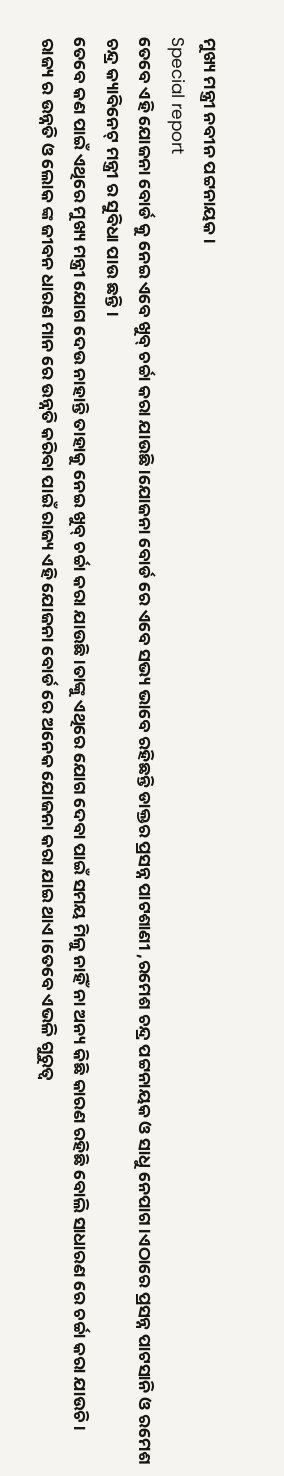ମୁଖ୍ୟ ମନ୍ତ୍ରୀ ନବୀନ ପଟ୍ଟନାୟକ।
Special report
ତେବେ ଏହି ଯୋଜନା ବୋର୍ଡ କୁ ନେଇ ଏବେ ଖୁବ୍ ଚର୍ଚ୍ଚା କରା ଯାଉଛି।ଯୋଜନା ବୋର୍ଡ ରେ ଏବେ ସଭ୍ୟ ଭାବେ ରହିଛନ୍ତି ଡାକ୍ତର ପ୍ରସନ୍ନ ପାଟଶାଣୀ ,ରମେଶ ଚନ୍ଦ୍ର ପଟ୍ଟନାୟକ ଓ ସାଧୁ ନେପାଗ।ଏଠାରେ ପ୍ରସନ୍ନ ପାଟସାନି ଓ ରମେଶ ଚନ୍ଦ୍ର କ୍ୟାବିନେଟ୍ ମନ୍ତ୍ରୀ ର ସୁବିଧା ପାଉ ଛନ୍ତି।
ତେବେ କଣ ପାଇଁ ଏଥିରେ ମୁଖ୍ୟ ମନ୍ତ୍ରୀ ଯୋଗ ଦେଉ ନାହାନ୍ତି ତାହାକୁ ନେଇ ଖୁବ୍ ଚର୍ଚ୍ଚା କରା ଯାଉଛି।ତାଙ୍କୁ ଏଥିରେ ଯୋଗ ଦେବା ପାଇଁ ସମୟ ମିଳୁ ନାହିଁ ନା ଅନ୍ୟ କିଛି କାରଣ ରହିଛି ବୋଲି ସାଧାରଣ ରେ ଚର୍ଚ୍ଚା କରା ଯାଉଚି।
ରାଜ୍ୟ ର ଉନ୍ନତି ଓ ଲୋକ ଙ୍କ ଜୀବନ ଧାରଣ ମାନ ରେ ଉନ୍ନତି କରିବା ପାଇଁ ରାଜ୍ୟ ଏହି ଯୋଜନା ବୋର୍ଡ ରେ ଅନେକ ଯୋଜନା କରା ଯାଇ ଥାଏ।ତେବେ ଏଭଳି ଗୁରୁତ୍ଵ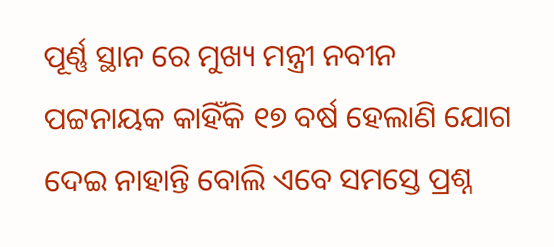ପୂର୍ଣ୍ଣ ସ୍ଥାନ ରେ ମୁଖ୍ୟ ମନ୍ତ୍ରୀ ନବୀନ ପଟ୍ଟନାୟକ କାହିଁକି ୧୭ ବର୍ଷ ହେଲାଣି ଯୋଗ ଦେଇ ନାହାନ୍ତି ବୋଲି ଏବେ ସମସ୍ତେ ପ୍ରଶ୍ନ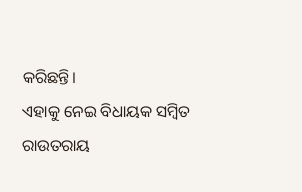କରିଛନ୍ତି।
ଏହାକୁ ନେଇ ବିଧାୟକ ସମ୍ବିତ ରାଉତରାୟ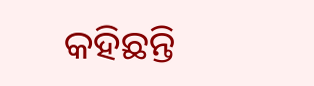କହିଛନ୍ତି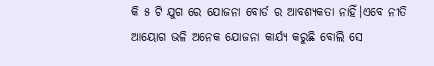କି ୫ ଟି ଯୁଗ ରେ ଯୋଜନା ବୋର୍ଡ ର ଆବଶ୍ୟକତା ନାହିଁ।ଏବେ ନୀତି ଆୟୋଗ ଭଳି ଅନେକ ଯୋଜନା କାର୍ଯ୍ୟ କରୁଛି ବୋଲି ସେ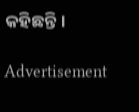କହିଛନ୍ତି।

Advertisement